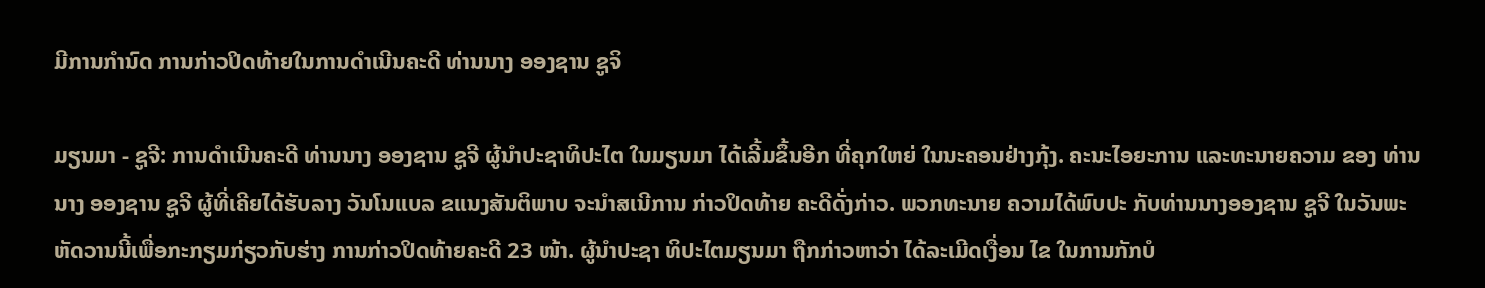ມີການກຳນົດ ການກ່າວປິດທ້າຍໃນການດຳເນີນຄະດີ ທ່ານນາງ ອອງຊານ ຊູຈິ

ມຽນມາ - ຊູຈີ: ການດຳເນີນຄະດີ ທ່ານນາງ ອອງຊານ ຊູຈີ ຜູ້ນຳປະຊາທິປະໄຕ ໃນມຽນມາ ໄດ້ເລີ້ມຂຶ້ນອີກ ທີ່ຄຸກໃຫຍ່ ໃນນະຄອນຢ່າງກຸ້ງ. ຄະນະໄອຍະການ ແລະທະນາຍຄວາມ ຂອງ ທ່ານນາງ ອອງຊານ ຊູຈີ ຜູ້ທີ່ເຄີຍໄດ້ຮັບລາງ ວັນໂນແບລ ຂແນງສັນຕິພາບ ຈະນຳສເນີການ ກ່າວປິດທ້າຍ ຄະດີດັ່ງກ່າວ. ພວກທະນາຍ ຄວາມໄດ້ພົບປະ ກັບທ່ານນາງອອງຊານ ຊູຈີ ໃນວັນພະຫັດວານນີ້ເພື່ອກະກຽມກ່ຽວກັບຮ່າງ ການກ່າວປິດທ້າຍຄະດີ 23 ໜ້າ. ຜູ້ນຳປະຊາ ທິປະໄຕມຽນມາ ຖືກກ່າວຫາວ່າ ໄດ້ລະເມີດເງື່ອນ ໄຂ ໃນການກັກບໍ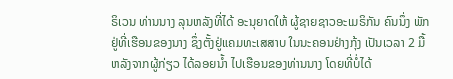ຣິເວນ ທ່ານນາງ ລຸນຫລັງທີ່ໄດ້ ອະນຸຍາດໃຫ້ ຜູ້ຊາຍຊາວອະເມຣິກັນ ຄົນນຶ່ງ ພັກຢູ່ທີ່ເຮືອນຂອງນາງ ຊຶ່ງຕັ້ງຢູ່ແຄມທະເສສາບ ໃນນະຄອນຢ່າງກຸ້ງ ເປັນເວລາ 2 ມື້ ຫລັງຈາກຜູ້ກ່ຽວ ໄດ້ລອຍນ້ຳ ໄປເຮືອນຂອງທ່ານນາງ ໂດຍທີ່ບໍ່ໄດ້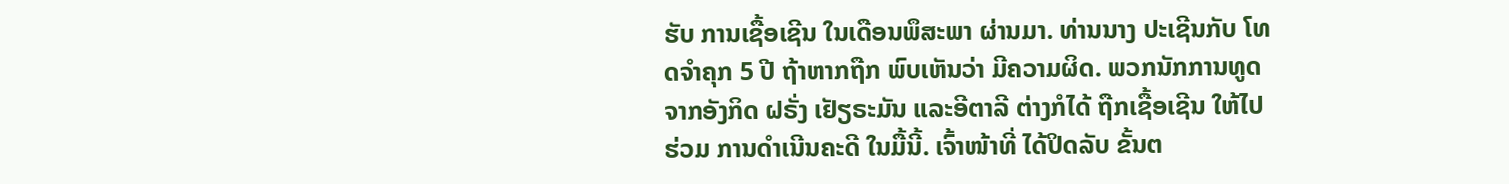ຮັບ ການເຊື້ອເຊີນ ໃນເດືອນພຶສະພາ ຜ່ານມາ. ທ່ານນາງ ປະເຊີນກັບ ໂທດຈຳຄຸກ 5 ປີ ຖ້າຫາກຖືກ ພົບເຫັນວ່າ ມີຄວາມຜິດ. ພວກນັກການທູດ ຈາກອັງກິດ ຝຣັ່ງ ເຢັຽຣະມັນ ແລະອີຕາລີ ຕ່າງກໍໄດ້ ຖືກເຊື້ອເຊີນ ໃຫ້ໄປຮ່ວມ ການດຳເນີນຄະດີ ໃນມື້ນີ້. ເຈົ້າໜ້າທີ່ ໄດ້ປິດລັບ ຂັ້ນຕ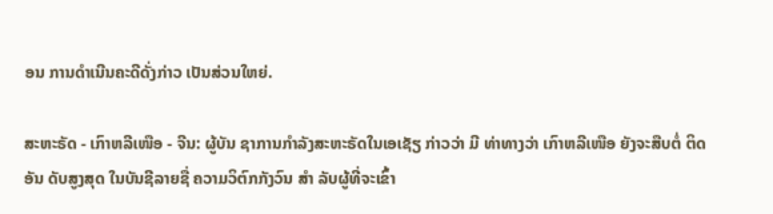ອນ ການດຳເນີນຄະດີດັ່ງກ່າວ ເປັນສ່ວນໃຫຍ່.

ສະຫະຣັດ - ເກົາຫລີເໜືອ - ຈີນ: ຜູ້ບັນ ຊາການກຳລັງສະຫະຣັດໃນເອເຊັຽ ກ່າວວ່າ ມີ ທ່າທາງວ່າ ເກົາຫລີເໜືອ ຍັງຈະສືບຕໍ່ ຕິດອັນ ດັບສູງສຸດ ໃນບັນຊີລາຍຊື່ ຄວາມວິຕົກກັງວົນ ສຳ ລັບຜູ້ທີ່ຈະເຂົ້າ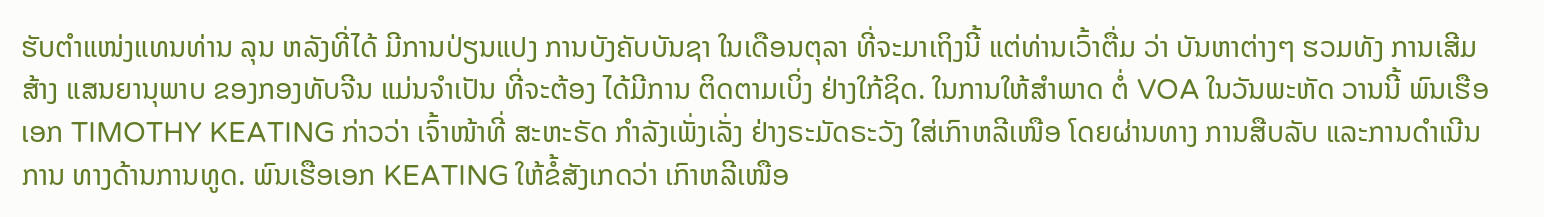ຮັບຕຳແໜ່ງແທນທ່ານ ລຸນ ຫລັງທີ່ໄດ້ ມີການປ່ຽນແປງ ການບັງຄັບບັນຊາ ໃນເດືອນຕຸລາ ທີ່ຈະມາເຖິງນີ້ ແຕ່ທ່ານເວົ້າຕື່ມ ວ່າ ບັນຫາຕ່າງໆ ຮວມທັງ ການເສີມສ້າງ ແສນຍານຸພາບ ຂອງກອງທັບຈີນ ແມ່ນຈຳເປັນ ທີ່ຈະຕ້ອງ ໄດ້ມີການ ຕິດຕາມເບິ່ງ ຢ່າງໃກ້ຊິດ. ໃນການໃຫ້ສຳພາດ ຕໍ່ VOA ໃນວັນພະຫັດ ວານນີ້ ພົນເຮືອເອກ TIMOTHY KEATING ກ່າວວ່າ ເຈົ້າໜ້າທີ່ ສະຫະຣັດ ກຳລັງເພັ່ງເລັ່ງ ຢ່າງຣະມັດຣະວັງ ໃສ່ເກົາຫລີເໜືອ ໂດຍຜ່ານທາງ ການສືບລັບ ແລະການດຳເນີນການ ທາງດ້ານການທູດ. ພົນເຮືອເອກ KEATING ໃຫ້ຂໍ້ສັງເກດວ່າ ເກົາຫລີເໜືອ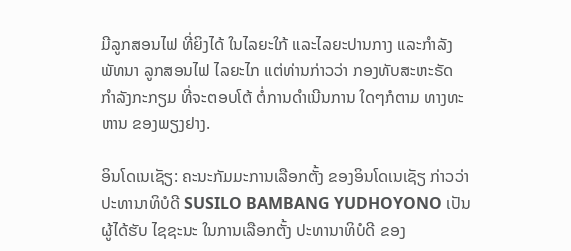ມີລູກສອນໄຟ ທີ່ຍິງໄດ້ ໃນໄລຍະໃກ້ ແລະໄລຍະປານກາງ ແລະກຳລັງພັທນາ ລູກສອນໄຟ ໄລຍະໄກ ແຕ່ທ່ານກ່າວວ່າ ກອງທັບສະຫະຣັດ ກຳລັງກະກຽມ ທີ່ຈະຕອບໂຕ້ ຕໍ່ການດຳເນີນການ ໃດໆກໍຕາມ ທາງທະຫານ ຂອງພຽງຢາງ.

ອິນໂດເນເຊັຽ: ຄະນະກັມມະການເລືອກຕັ້ງ ຂອງອິນໂດເນເຊັຽ ກ່າວວ່າ ປະທານາທິບໍດີ SUSILO BAMBANG YUDHOYONO ເປັນຜູ້ໄດ້ຮັບ ໄຊຊະນະ ໃນການເລືອກຕັ້ງ ປະທານາທິບໍດີ ຂອງ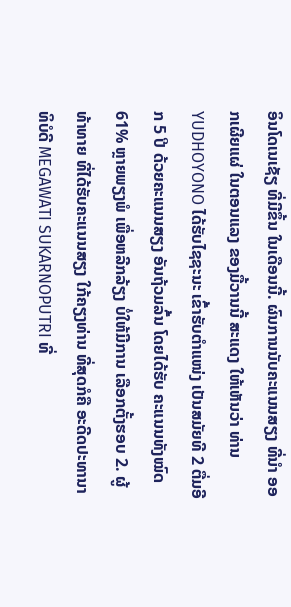ອິນໂດເນເຊັຽ ທີ່ມີຂຶ້ນ ໃນເດືອນນີ້. ຜົນການນັບຄະແນນສຽງ ທີ່ນຳ ອອກເຜີຍແຜ່ ໃນຕອນແລງ ຂອງມື້ວານນີ້ ສະແດງ ໃຫ້ເຫັນວ່າ ທ່ານ YUDHOYONO ໄດ້ຮັບໄຊຊະນະ ເຂົ້າຮັບຕຳແໜ່ງ ເປັນສມັຍທີ 2 ຕື່ມອີກ 5 ປີ ດ້ວຍຄະແນນສຽງ ອັນຖ້ວມລົ້ນ ໂດຍໄດ້ຮັບ ຄະແນນທັງໝົດ 61% ຫຼາຍພຽງພໍ ເພື່ອຫລີກລ້ຽງ ບໍ່ໃຫ້ມີການ ເລືອກຕັ້ງຮອບ 2. ຜູ້ທ້າທາຍ ທີ່ໄດ້ຮັບຄະແນນສຽງ ໃກ້ຄຽງທ່ານ ທີ່ສຸດກໍຄື ອະດີດປະທານາທິບໍດີ MEGAWATI SUKARNOPUTRI ທີ່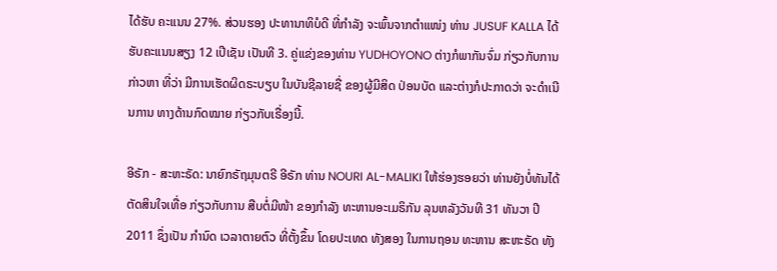ໄດ້ຮັບ ຄະແນນ 27%. ສ່ວນຮອງ ປະທານາທິບໍດີ ທີ່ກຳລັງ ຈະພົ້ນຈາກຕຳແໜ່ງ ທ່ານ JUSUF KALLA ໄດ້ຮັບຄະແນນສຽງ 12 ເປີເຊັນ ເປັນທີ 3. ຄູ່ແຂ່ງຂອງທ່ານ YUDHOYONO ຕ່າງກໍພາກັນຈົ່ມ ກ່ຽວກັບການກ່າວຫາ ທີ່ວ່າ ມີການເຮັດຜິດຣະບຽບ ໃນບັນຊີລາຍຊື່ ຂອງຜູ້ມີສິດ ປ່ອນບັດ ແລະຕ່າງກໍປະກາດວ່າ ຈະດຳເນີນການ ທາງດ້ານກົດໝາຍ ກ່ຽວກັບເຣື່ອງນີ້.

ອີຣັກ - ສະຫະຣັດ: ນາຍົກຣັຖມຸນຕຣີ ອີຣັກ ທ່ານ NOURI AL-MALIKI ໃຫ້ຮ່ອງຮອຍວ່າ ທ່ານຍັງບໍ່ທັນໄດ້ຕັດສິນໃຈເທື່ອ ກ່ຽວກັບການ ສືບຕໍ່ມີໜ້າ ຂອງກຳລັງ ທະຫານອະເມຣິກັນ ລຸນຫລັງວັນທີ 31 ທັນວາ ປີ 2011 ຊຶ່ງເປັນ ກຳນົດ ເວລາຕາຍຕົວ ທີ່ຕັ້ງຂຶ້ນ ໂດຍປະເທດ ທັງສອງ ໃນການຖອນ ທະຫານ ສະຫະຣັດ ທັງ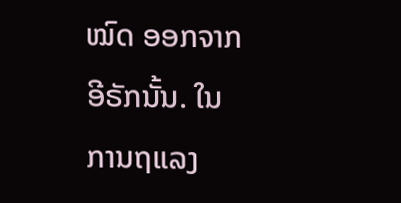ໝົດ ອອກຈາກອີຣັກນັ້ນ. ໃນການຖແລງ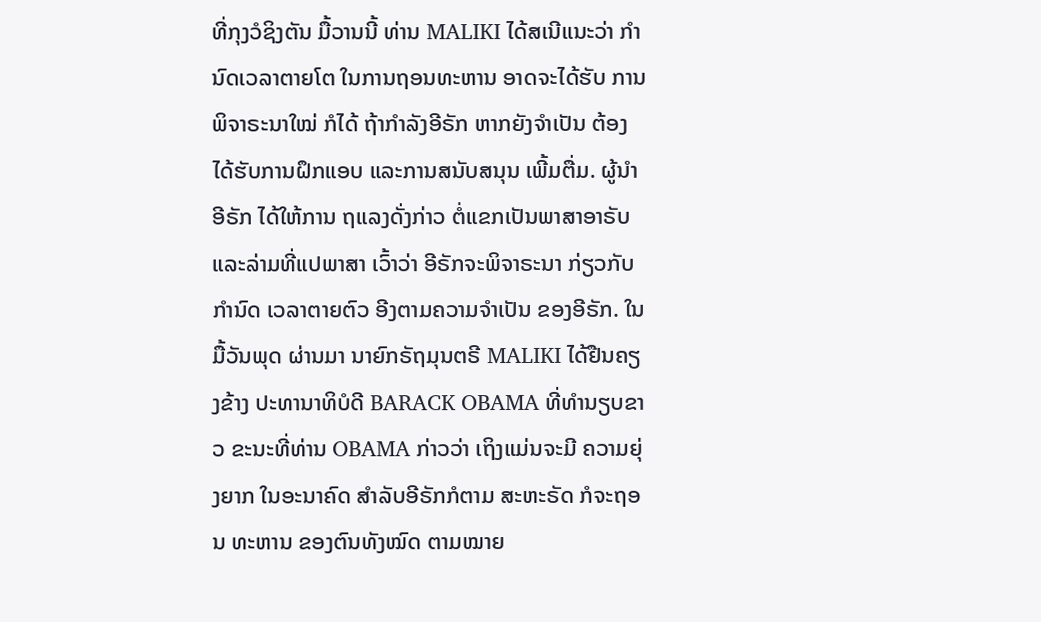ທີ່ກຸງວໍຊິງຕັນ ມື້ວານນີ້ ທ່ານ MALIKI ໄດ້ສເນີແນະວ່າ ກຳນົດເວລາຕາຍໂຕ ໃນການຖອນທະຫານ ອາດຈະໄດ້ຮັບ ການພິຈາຣະນາໃໝ່ ກໍໄດ້ ຖ້າກຳລັງອີຣັກ ຫາກຍັງຈຳເປັນ ຕ້ອງໄດ້ຮັບການຝຶກແອບ ແລະການສນັບສນຸນ ເພີ້ມຕື່ມ. ຜູ້ນຳອີຣັກ ໄດ້ໃຫ້ການ ຖແລງດັ່ງກ່າວ ຕໍ່ແຂກເປັນພາສາອາຣັບ ແລະລ່າມທີ່ແປພາສາ ເວົ້າວ່າ ອີຣັກຈະພິຈາຣະນາ ກ່ຽວກັບກຳນົດ ເວລາຕາຍຕົວ ອີງຕາມຄວາມຈຳເປັນ ຂອງອີຣັກ. ໃນມື້ວັນພຸດ ຜ່ານມາ ນາຍົກຣັຖມຸນຕຣີ MALIKI ໄດ້ຢືນຄຽງຂ້າງ ປະທານາທິບໍດີ BARACK OBAMA ທີ່ທຳນຽບຂາວ ຂະນະທີ່ທ່ານ OBAMA ກ່າວວ່າ ເຖິງແມ່ນຈະມີ ຄວາມຍຸ່ງຍາກ ໃນອະນາຄົດ ສຳລັບອີຣັກກໍຕາມ ສະຫະຣັດ ກໍຈະຖອນ ທະຫານ ຂອງຕົນທັງໝົດ ຕາມໝາຍ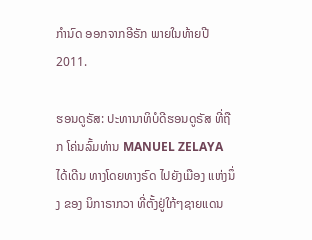ກຳນົດ ອອກຈາກອີຣັກ ພາຍໃນທ້າຍປີ 2011.

ຮອນດູຣັສ: ປະທານາທິບໍດີຮອນດູຣັສ ທີ່ຖືກ ໂຄ່ນລົ້ມທ່ານ MANUEL ZELAYA ໄດ້ເດີນ ທາງໂດຍທາງຣົດ ໄປຍັງເມືອງ ແຫ່ງນຶ່ງ ຂອງ ນິກາຣາກວາ ທີ່ຕັ້ງຢູ່ໃກ້ໆຊາຍແດນ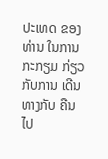ປະເທດ ຂອງທ່ານ ໃນການກະກຽມ ກ່ຽວກັບການ ເດີນທາງກັບ ຄືນໄປ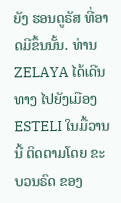ຍັງ ຮອນດູຣັສ ທີ່ອາດມີຂຶ້ນນັ້ນ. ທ່ານ ZELAYA ໄດ້ເດີນທາງ ໄປຍັງເມືອງ ESTELI ໃນມື້ວານນີ້ ຕິດຕາມໂດຍ ຂະບວນຣົດ ຂອງ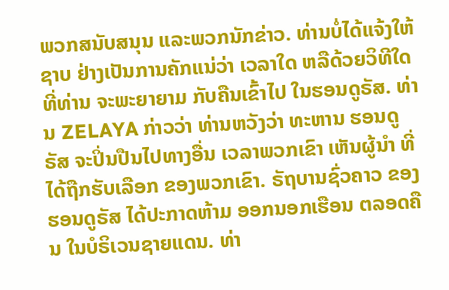ພວກສນັບສນຸນ ແລະພວກນັກຂ່າວ. ທ່ານບໍ່ໄດ້ແຈ້ງໃຫ້ຊາບ ຢ່າງເປັນການຄັກແນ່ວ່າ ເວລາໃດ ຫລືດ້ວຍວິທີໃດ ທີ່ທ່ານ ຈະພະຍາຍາມ ກັບຄືນເຂົ້າໄປ ໃນຮອນດູຣັສ. ທ່ານ ZELAYA ກ່າວວ່າ ທ່ານຫວັງວ່າ ທະຫານ ຮອນດູຣັສ ຈະປິ່ນປືນໄປທາງອື່ນ ເວລາພວກເຂົາ ເຫັນຜູ້ນຳ ທີ່ໄດ້ຖືກຮັບເລືອກ ຂອງພວກເຂົາ. ຣັຖບານຊົ່ວຄາວ ຂອງຮອນດູຣັສ ໄດ້ປະກາດຫ້າມ ອອກນອກເຮືອນ ຕລອດຄືນ ໃນບໍຣິເວນຊາຍແດນ. ທ່າ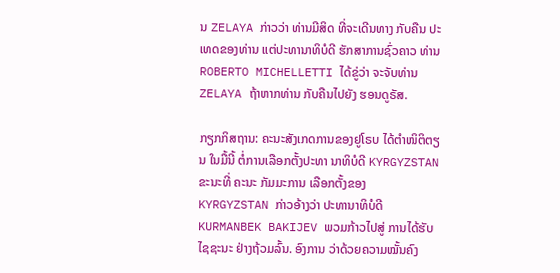ນ ZELAYA ກ່າວວ່າ ທ່ານມີສິດ ທີ່ຈະເດີນທາງ ກັບຄືນ ປະເທດຂອງທ່ານ ແຕ່ປະທານາທິບໍດີ ຮັກສາການຊົ່ວຄາວ ທ່ານ ROBERTO MICHELLETTI ໄດ້ຂູ່ວ່າ ຈະຈັບທ່ານ ZELAYA ຖ້າຫາກທ່ານ ກັບຄືນໄປຍັງ ຮອນດູຣັສ.

ກຽກກິສຖານ: ຄະນະສັງເກດການຂອງຢູໂຣບ ໄດ້ຕຳໜິຕິຕຽນ ໃນມື້ນີ້ ຕໍ່ການເລືອກຕັ້ງປະທາ ນາທິບໍດີ KYRGYZSTAN ຂະນະທີ່ ຄະນະ ກັມມະການ ເລືອກຕັ້ງຂອງ KYRGYZSTAN ກ່າວອ້າງວ່າ ປະທານາທິບໍດີ KURMANBEK BAKIJEV ພວມກ້າວໄປສູ່ ການໄດ້ຮັບໄຊຊະນະ ຢ່າງຖ້ວມລົ້ນ. ອົງການ ວ່າດ້ວຍຄວາມໝັ້ນຄົງ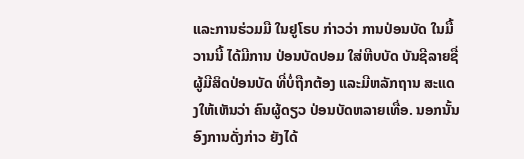ແລະການຮ່ວມມື ໃນຢູໂຣບ ກ່າວວ່າ ການປ່ອນບັດ ໃນມື້ວານນີ້ ໄດ້ມີການ ປ່ອນບັດປອມ ໃສ່ຫີບບັດ ບັນຊີລາຍຊື່ ຜູ້ມີສິດປ່ອນບັດ ທີ່ບໍ່ຖືກຕ້ອງ ແລະມີຫລັກຖານ ສະແດງໃຫ້ເຫັນວ່າ ຄົນຜູ້ດຽວ ປ່ອນບັດຫລາຍເທື່ອ. ນອກນັ້ນ ອົງການດັ່ງກ່າວ ຍັງໄດ້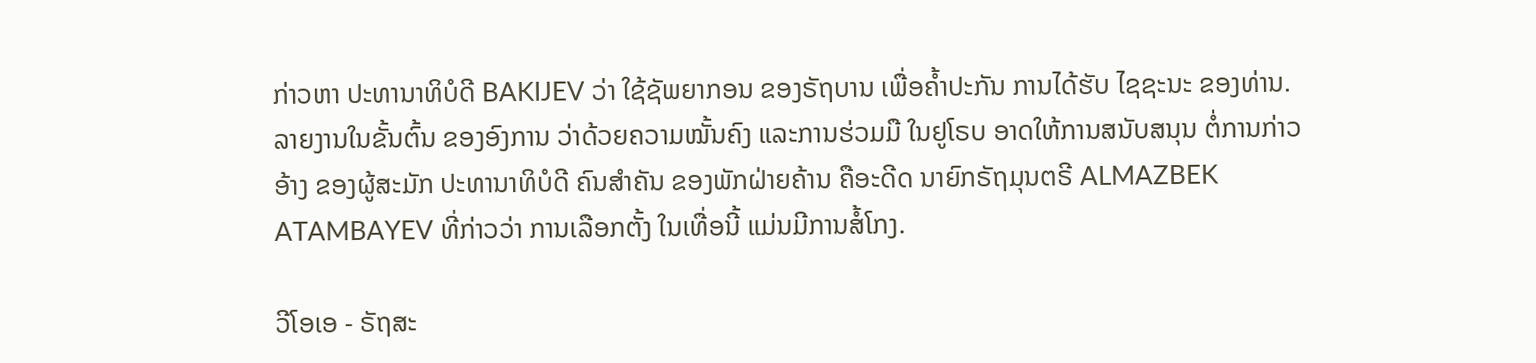ກ່າວຫາ ປະທານາທິບໍດີ BAKIJEV ວ່າ ໃຊ້ຊັພຍາກອນ ຂອງຣັຖບານ ເພື່ອຄ້ຳປະກັນ ການໄດ້ຮັບ ໄຊຊະນະ ຂອງທ່ານ. ລາຍງານໃນຂັ້ນຕົ້ນ ຂອງອົງການ ວ່າດ້ວຍຄວາມໝັ້ນຄົງ ແລະການຮ່ວມມື ໃນຢູໂຣບ ອາດໃຫ້ການສນັບສນຸນ ຕໍ່ການກ່າວອ້າງ ຂອງຜູ້ສະມັກ ປະທານາທິບໍດີ ຄົນສຳຄັນ ຂອງພັກຝ່າຍຄ້ານ ຄືອະດີດ ນາຍົກຣັຖມຸນຕຣີ ALMAZBEK ATAMBAYEV ທີ່ກ່າວວ່າ ການເລືອກຕັ້ງ ໃນເທື່ອນີ້ ແມ່ນມີການສໍ້ໂກງ.

ວີໂອເອ - ຣັຖສະ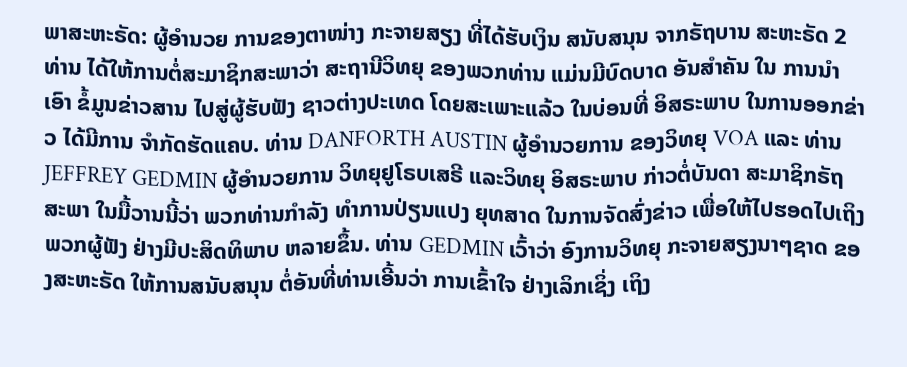ພາສະຫະຣັດ: ຜູ້ອຳນວຍ ການຂອງຕາໜ່າງ ກະຈາຍສຽງ ທີ່ໄດ້ຮັບເງິນ ສນັບສນຸນ ຈາກຣັຖບານ ສະຫະຣັດ 2 ທ່ານ ໄດ້ໃຫ້ການຕໍ່ສະມາຊິກສະພາວ່າ ສະຖານີວິທຍຸ ຂອງພວກທ່ານ ແມ່ນມີບົດບາດ ອັນສຳຄັນ ໃນ ການນຳເອົາ ຂໍ້ມູນຂ່າວສານ ໄປສູ່ຜູ້ຮັບຟັງ ຊາວຕ່າງປະເທດ ໂດຍສະເພາະແລ້ວ ໃນບ່ອນທີ່ ອິສຣະພາບ ໃນການອອກຂ່າວ ໄດ້ມີການ ຈຳກັດຮັດແຄບ. ທ່ານ DANFORTH AUSTIN ຜູ້ອຳນວຍການ ຂອງວິທຍຸ VOA ແລະ ທ່ານ JEFFREY GEDMIN ຜູ້ອຳນວຍການ ວິທຍຸຢູໂຣບເສຣີ ແລະວິທຍຸ ອິສຣະພາບ ກ່າວຕໍ່ບັນດາ ສະມາຊິກຣັຖສະພາ ໃນມື້ວານນີ້ວ່າ ພວກທ່ານກຳລັງ ທຳການປ່ຽນແປງ ຍຸທສາດ ໃນການຈັດສົ່ງຂ່າວ ເພື່ອໃຫ້ໄປຮອດໄປເຖິງ ພວກຜູ້ຟັງ ຢ່າງມີປະສິດທິພາບ ຫລາຍຂຶ້ນ. ທ່ານ GEDMIN ເວົ້າວ່າ ອົງການວິທຍຸ ກະຈາຍສຽງນາໆຊາດ ຂອງສະຫະຣັດ ໃຫ້ການສນັບສນຸນ ຕໍ່ອັນທີ່ທ່ານເອີ້ນວ່າ ການເຂົ້າໃຈ ຢ່າງເລິກເຊິ່ງ ເຖິງ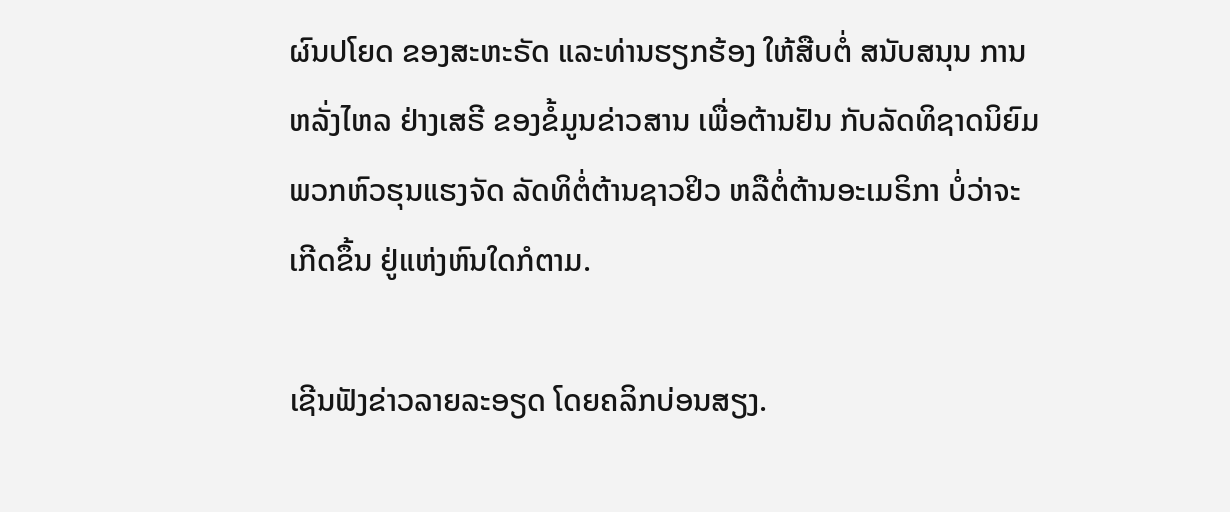ຜົນປໂຍດ ຂອງສະຫະຣັດ ແລະທ່ານຮຽກຮ້ອງ ໃຫ້ສືບຕໍ່ ສນັບສນຸນ ການຫລັ່ງໄຫລ ຢ່າງເສຣີ ຂອງຂໍ້ມູນຂ່າວສານ ເພື່ອຕ້ານຢັນ ກັບລັດທິຊາດນິຍົມ ພວກຫົວຮຸນແຮງຈັດ ລັດທິຕໍ່ຕ້ານຊາວຢິວ ຫລືຕໍ່ຕ້ານອະເມຣິກາ ບໍ່ວ່າຈະເກີດຂຶ້ນ ຢູ່ແຫ່ງຫົນໃດກໍຕາມ.

ເຊີນຟັງຂ່າວລາຍລະອຽດ ໂດຍຄລິກບ່ອນສຽງ.